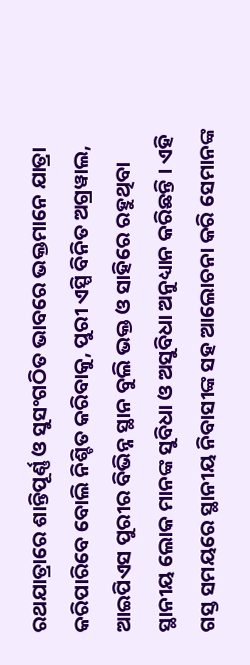ରଥଯାତ୍ରାରେ ଶାନ୍ତିପୂର୍ଣ୍ଣ ଓ ସୁସଂଗଠିତ ଭାବରେ ଭକ୍ତମାନେ ଯାତ୍ରା କରିପାରିବେ ବୋଲି ନିଶ୍ଚିତ କରିବାକୁ, ପୁରୀ ଏସ୍ପି ବିନିତ ଅଗ୍ରୱାଲ, ଆଇପିଏସ ପୁରୀର ବିଭିନ୍ନ ସ୍ଥାନ ବୁଲି ଭକ୍ତ ଓ ସାହିରେ ରହୁଥିବା ସ୍ଥାନୀୟ ଲୋକ ମାନଙ୍କ ସୁବିଧା ଓ ଅସୁବିଧା ଅନୁଧ୍ୟାନ କରିଛନ୍ତି । ଏହି ଗସ୍ତ ସମୟରେ ସ୍ଥାନୀୟ ନିବାସୀଙ୍କ ସହ ଆଲୋଚନା କରି ସେମାନଙ୍କ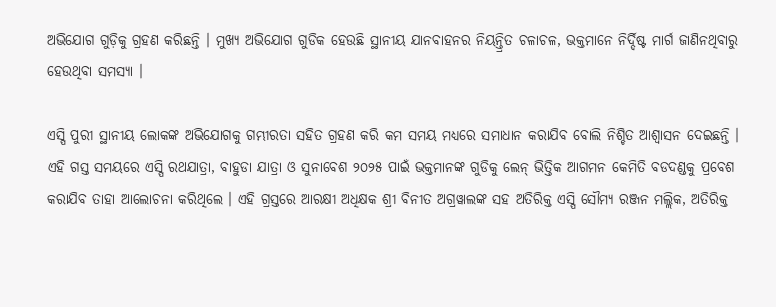ଅଭିଯୋଗ ଗୁଡ଼ିକୁ ଗ୍ରହଣ କରିଛନ୍ତି । ମୁଖ୍ୟ ଅଭିଯୋଗ ଗୁଡିକ ହେଉଛି ସ୍ଥାନୀୟ ଯାନବାହନର ନିୟନ୍ତ୍ରିତ ଚଳାଚଳ, ଭକ୍ତମାନେ ନିର୍ଦ୍ଦିଷ୍ଟ ମାର୍ଗ ଜାଣିନଥିବାରୁ ହେଉଥିବା ସମସ୍ୟା ।

ଏସ୍ପି ପୁରୀ ସ୍ଥାନୀୟ ଲୋକଙ୍କ ଅଭିଯୋଗକୁ ଗମ୍ଭୀରତା ସହିତ ଗ୍ରହଣ କରି କମ ସମୟ ମଧ୍ୟରେ ସମାଧାନ କରାଯିବ ବୋଲି ନିଶ୍ଚିତ ଆଶ୍ୱାସନ ଦେଇଛନ୍ତି । ଏହି ଗସ୍ତ ସମୟରେ ଏସ୍ପି ରଥଯାତ୍ରା, ବାହୁଡା ଯାତ୍ରା ଓ ସୁନାବେଶ ୨୦୨୫ ପାଇଁ ଭକ୍ତମାନଙ୍କ ଗୁଡିକୁ ଲେନ୍ ଭିତ୍ତିକ ଆଗମନ କେମିତି ବଡଦଣ୍ଡକୁ ପ୍ରବେଶ କରାଯିବ ତାହା ଆଲୋଚନା କରିଥିଲେ । ଏହି ଗ୍ରସ୍ତରେ ଆରକ୍ଷୀ ଅଧିକ୍ଷକ ଶ୍ରୀ ବିନୀତ ଅଗ୍ରୱାଲଙ୍କ ସହ ଅତିରିକ୍ତ ଏସ୍ପି ସୌମ୍ୟ ରଞ୍ଜନ ମଲ୍ଲିକ, ଅତିରିକ୍ତ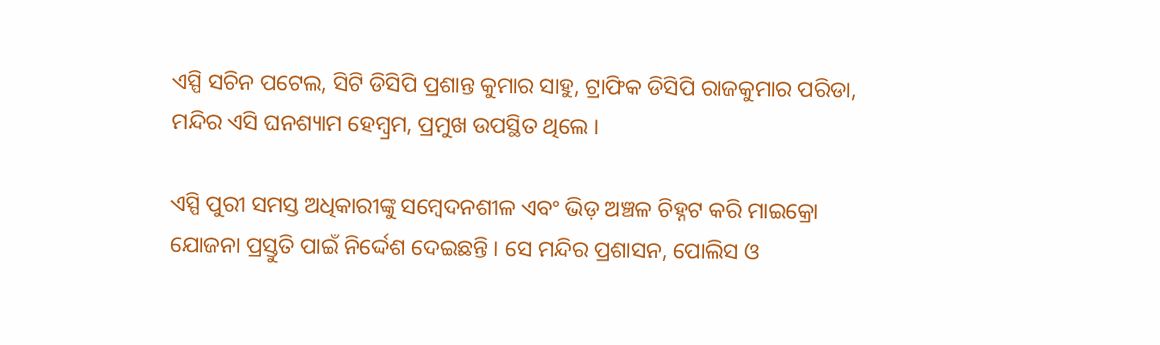ଏସ୍ପି ସଚିନ ପଟେଲ, ସିଟି ଡିସିପି ପ୍ରଶାନ୍ତ କୁମାର ସାହୁ, ଟ୍ରାଫିକ ଡିସିପି ରାଜକୁମାର ପରିଡା, ମନ୍ଦିର ଏସି ଘନଶ୍ୟାମ ହେମ୍ବ୍ରମ, ପ୍ରମୁଖ ଉପସ୍ଥିତ ଥିଲେ ।

ଏସ୍ପି ପୁରୀ ସମସ୍ତ ଅଧିକାରୀଙ୍କୁ ସମ୍ବେଦନଶୀଳ ଏବଂ ଭିଡ଼ ଅଞ୍ଚଳ ଚିହ୍ନଟ କରି ମାଇକ୍ରୋ ଯୋଜନା ପ୍ରସ୍ତୁତି ପାଇଁ ନିର୍ଦ୍ଦେଶ ଦେଇଛନ୍ତି । ସେ ମନ୍ଦିର ପ୍ରଶାସନ, ପୋଲିସ ଓ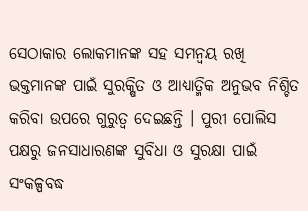ସେଠାକାର ଲୋକମାନଙ୍କ ସହ ସମନ୍ୱୟ ରଖି ଭକ୍ତମାନଙ୍କ ପାଇଁ ସୁରକ୍ଷିତ ଓ ଆଧ୍ୟାତ୍ମିକ ଅନୁଭବ ନିଶ୍ଚିତ କରିବା ଉପରେ ଗୁରୁତ୍ୱ ଦେଇଛନ୍ତି । ପୁରୀ ପୋଲିସ ପକ୍ଷରୁ ଜନସାଧାରଣଙ୍କ ସୁବିଧା ଓ ସୁରକ୍ଷା ପାଇଁ ସଂକଳ୍ପବଦ୍ଧ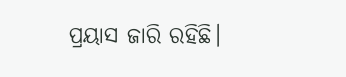ପ୍ରୟାସ ଜାରି ରହିଛି।